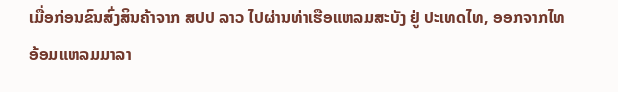ເມື່ອກ່ອນຂົນສົ່ງສິນຄ້າຈາກ ສປປ ລາວ ໄປຜ່ານທ່າເຮືອແຫລມສະບັງ ຢູ່ ປະເທດໄທ, ອອກຈາກໄທ ອ້ອມແຫລມມາລາ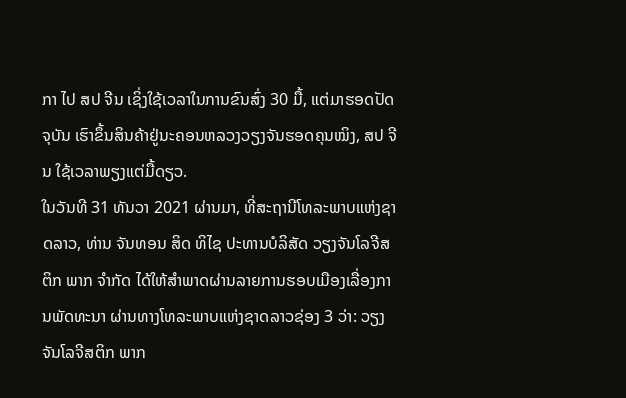ກາ ໄປ ສປ ຈີນ ເຊິ່ງໃຊ້ເວລາໃນການຂົນສົ່ງ 30 ມື້, ແຕ່ມາຮອດປັດຈຸບັນ ເຮົາຂຶ້ນສິນຄ້າຢູ່ນະຄອນຫລວງວຽງຈັນຮອດຄຸນໝິງ, ສປ ຈີນ ໃຊ້ເວລາພຽງແຕ່ມື້ດຽວ.
ໃນວັນທີ 31 ທັນວາ 2021 ຜ່ານມາ, ທີ່ສະຖານີໂທລະພາບແຫ່ງຊາດລາວ, ທ່ານ ຈັນທອນ ສິດ ທິໄຊ ປະທານບໍລິສັດ ວຽງຈັນໂລຈີສຕິກ ພາກ ຈຳກັດ ໄດ້ໃຫ້ສຳພາດຜ່ານລາຍການຮອບເມືອງເລື່ອງການພັດທະນາ ຜ່ານທາງໂທລະພາບແຫ່ງຊາດລາວຊ່ອງ 3 ວ່າ: ວຽງຈັນໂລຈີສຕິກ ພາກ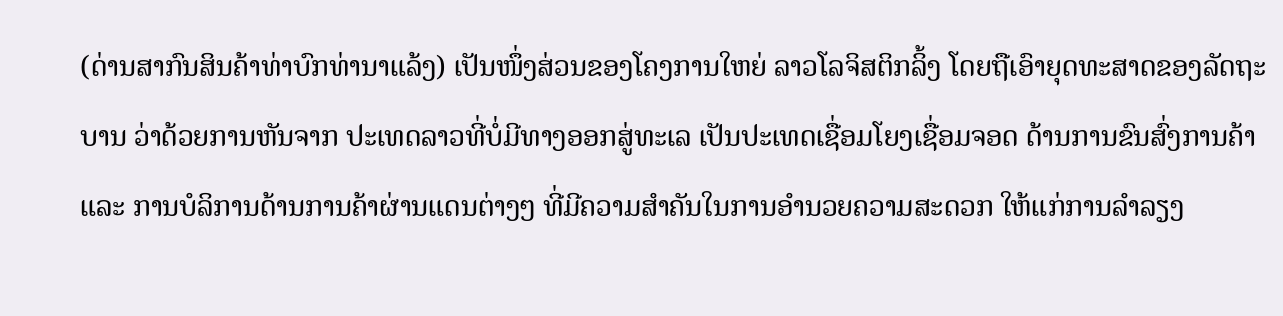(ດ່ານສາກົນສິນຄ້າທ່າບົກທ່ານາແລ້ງ) ເປັນໜຶ່ງສ່ວນຂອງໂຄງການໃຫຍ່ ລາວໂລຈິສຕິກລິ້ງ ໂດຍຖືເອົາຍຸດທະສາດຂອງລັດຖະບານ ວ່າດ້ວຍການຫັນຈາກ ປະເທດລາວທີ່ບໍ່ມີທາງອອກສູ່ທະເລ ເປັນປະເທດເຊື່ອມໂຍງເຊື່ອມຈອດ ດ້ານການຂົນສົ່ງການຄ້າ ແລະ ການບໍລິການດ້ານການຄ້າຜ່ານແດນຕ່າງໆ ທີ່ມີຄວາມສຳຄັນໃນການອຳນວຍຄວາມສະດວກ ໃຫ້ແກ່ການລຳລຽງ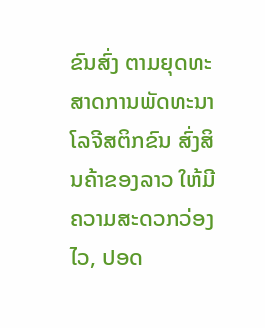ຂົນສົ່ງ ຕາມຍຸດທະສາດການພັດທະນາໂລຈີສຕິກຂົນ ສົ່ງສິນຄ້າຂອງລາວ ໃຫ້ມີຄວາມສະດວກວ່ອງໄວ, ປອດ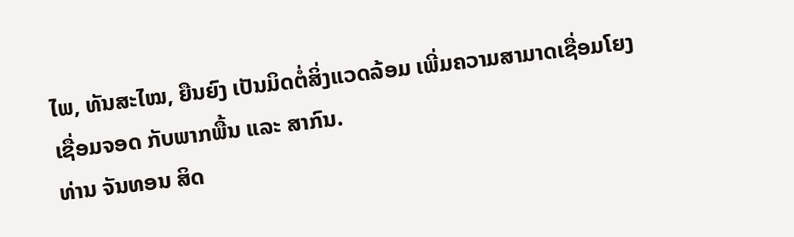ໄພ, ທັນສະໄໝ, ຍືນຍົງ ເປັນມິດຕໍ່ສິ່ງແວດລ້ອມ ເພີ່ມຄວາມສາມາດເຊື່ອມໂຍງເຊື່ອມຈອດ ກັບພາກພື້ນ ແລະ ສາກົນ.
ທ່ານ ຈັນທອນ ສິດ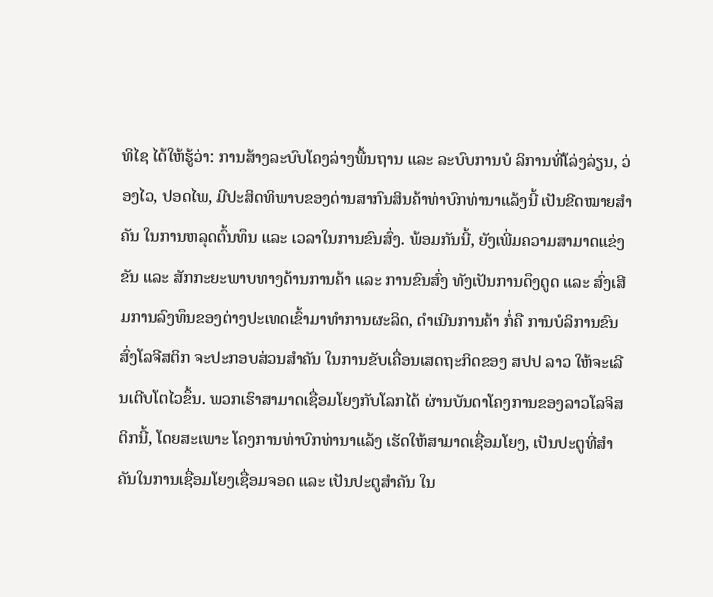ທິໄຊ ໄດ້ໃຫ້ຮູ້ວ່າ: ການສ້າງລະບົບໂຄງລ່າງພື້ນຖານ ແລະ ລະບົບການບໍ ລິການທີ່ໂລ່ງລ່ຽນ, ວ່ອງໄວ, ປອດໄພ, ມີປະສິດທິພາບຂອງດ່ານສາກົນສິນຄ້າທ່າບົກທ່ານາແລ້ງນີ້ ເປັນຂີດໝາຍສຳຄັນ ໃນການຫລຸດຕົ້ນທຶນ ແລະ ເວລາໃນການຂົນສົ່ງ. ພ້ອມກັນນີ້, ຍັງເພີ່ມຄວາມສາມາດແຂ່ງຂັນ ແລະ ສັກກະຍະພາບທາງດ້ານການຄ້າ ແລະ ການຂົນສົ່ງ ທັງເປັນການດຶງດູດ ແລະ ສົ່ງເສີມການລົງທຶນຂອງຕ່າງປະເທດເຂົ້າມາທໍາການຜະລິດ, ດຳເນີນການຄ້າ ກໍ່ຄື ການບໍລິການຂົນສົ່ງໂລຈີສຕິກ ຈະປະກອບສ່ວນສຳຄັນ ໃນການຂັບເຄື່ອນເສດຖະກິດຂອງ ສປປ ລາວ ໃຫ້ຈະເລີນເຕີບໂຕໄວຂຶ້ນ. ພວກເຮົາສາມາດເຊື່ອມໂຍງກັບໂລກໄດ້ ຜ່ານບັນດາໂຄງການຂອງລາວໂລຈິສຕິກນີ້, ໂດຍສະເພາະ ໂຄງການທ່າບົກທ່ານາແລ້ງ ເຮັດໃຫ້ສາມາດເຊື່ອມໂຍງ, ເປັນປະຕູທີ່ສຳຄັນໃນການເຊື່ອມໂຍງເຊື່ອມຈອດ ແລະ ເປັນປະຕູສຳຄັນ ໃນ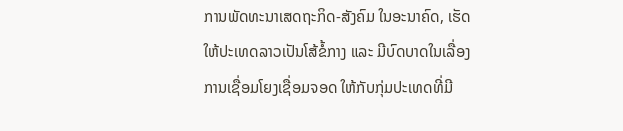ການພັດທະນາເສດຖະກິດ-ສັງຄົມ ໃນອະນາຄົດ, ເຮັດໃຫ້ປະເທດລາວເປັນໂສ້ຂໍ້ກາງ ແລະ ມີບົດບາດໃນເລື່ອງການເຊື່ອມໂຍງເຊື່ອມຈອດ ໃຫ້ກັບກຸ່ມປະເທດທີ່ມີ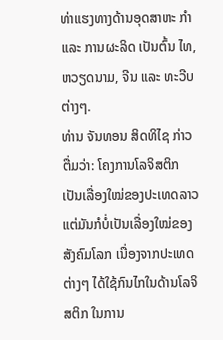ທ່າແຮງທາງດ້ານອຸດສາຫະ ກຳ ແລະ ການຜະລິດ ເປັນຕົ້ນ ໄທ, ຫວຽດນາມ, ຈີນ ແລະ ທະວີບຕ່າງໆ.
ທ່ານ ຈັນທອນ ສິດທິໄຊ ກ່າວຕື່ມວ່າ: ໂຄງການໂລຈິສຕິກ ເປັນເລື່ອງໃໝ່ຂອງປະເທດລາວ ແຕ່ມັນກໍບໍ່ເປັນເລື່ອງໃໝ່ຂອງສັງຄົມໂລກ ເນື່ອງຈາກປະເທດຕ່າງໆ ໄດ້ໃຊ້ກົນໄກໃນດ້ານໂລຈິສຕິກ ໃນການ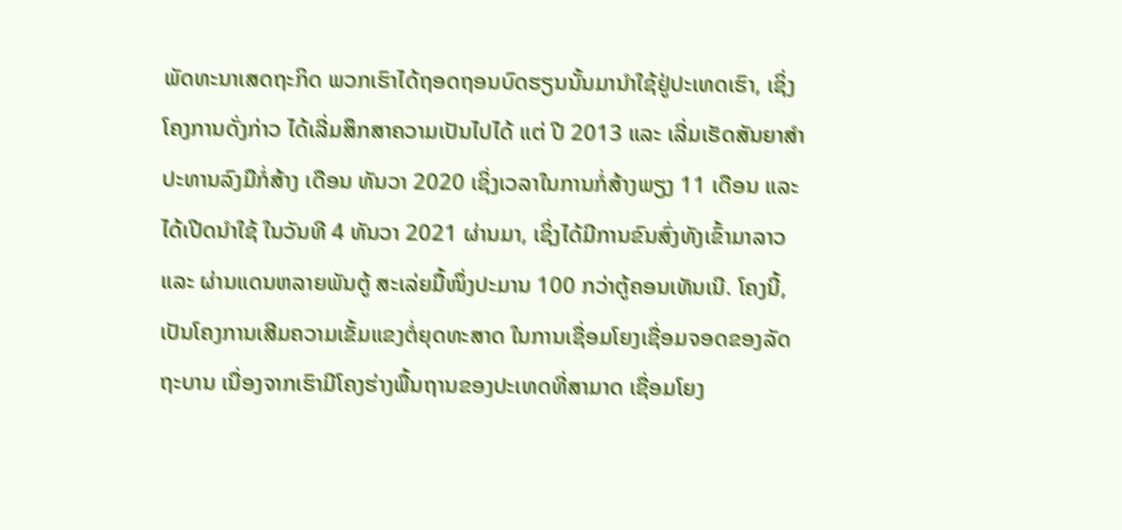ພັດທະນາເສດຖະກິດ ພວກເຮົາໄດ້ຖອດຖອນບົດຮຽນນັ້ນມານຳໃຊ້ຢູ່ປະເທດເຮົາ, ເຊິ່ງໂຄງການດັ່ງກ່າວ ໄດ້ເລີ່ມສຶກສາຄວາມເປັນໄປໄດ້ ແຕ່ ປີ 2013 ແລະ ເລີ່ມເຮັດສັນຍາສໍາປະທານລົງມືກໍ່ສ້າງ ເດືອນ ທັນວາ 2020 ເຊິ່ງເວລາໃນການກໍ່ສ້າງພຽງ 11 ເດືອນ ແລະ ໄດ້ເປີດນໍາໃຊ້ ໃນວັນທີ 4 ທັນວາ 2021 ຜ່ານມາ, ເຊິ່ງໄດ້ມີການຂົນສົ່ງທັງເຂົ້າມາລາວ ແລະ ຜ່ານແດນຫລາຍພັນຕູ້ ສະເລ່ຍມື້ໜຶ່ງປະມານ 100 ກວ່າຕູ້ຄອນເທັນເນີ. ໂຄງນີ້, ເປັນໂຄງການເສີມຄວາມເຂັ້ມແຂງຕໍ່ຍຸດທະສາດ ໃນການເຊື່ອມໂຍງເຊື່ອມຈອດຂອງລັດຖະບານ ເນື່ອງຈາກເຮົາມີໂຄງຮ່າງພື້ນຖານຂອງປະເທດທີ່ສາມາດ ເຊື່ອມໂຍງ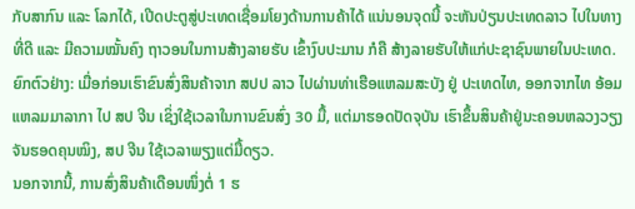ກັບສາກົນ ແລະ ໂລກໄດ້, ເປີດປະຕູສູ່ປະເທດເຊື່ອມໂຍງດ້ານການຄ້າໄດ້ ແນ່ນອນຈຸດນີ້ ຈະຫັນປ່ຽນປະເທດລາວ ໄປໃນທາງທີ່ດີ ແລະ ມີຄວາມໝັ້ນຄົງ ຖາວອນໃນການສ້າງລາຍຮັບ ເຂົ້າງົບປະມານ ກໍຄື ສ້າງລາຍຮັບໃຫ້ແກ່ປະຊາຊົນພາຍໃນປະເທດ. ຍົກຕົວຢ່າງ: ເມື່ອກ່ອນເຮົາຂົນສົ່ງສິນຄ້າຈາກ ສປປ ລາວ ໄປຜ່ານທ່າເຮືອແຫລມສະບັງ ຢູ່ ປະເທດໄທ, ອອກຈາກໄທ ອ້ອມແຫລມມາລາກາ ໄປ ສປ ຈີນ ເຊິ່ງໃຊ້ເວລາໃນການຂົນສົ່ງ 30 ມື້, ແຕ່ມາຮອດປັດຈຸບັນ ເຮົາຂຶ້ນສິນຄ້າຢູ່ນະຄອນຫລວງວຽງຈັນຮອດຄຸນໝິງ, ສປ ຈີນ ໃຊ້ເວລາພຽງແຕ່ມື້ດຽວ.
ນອກຈາກນີ້, ການສົ່ງສິນຄ້າເດືອນໜຶ່ງຕໍ່ 1 ຮ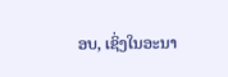ອບ, ເຊິ່ງໃນອະນາ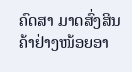ຄົດສາ ມາດສົ່ງສິນຄ້າຢ່າງໜ້ອຍອາ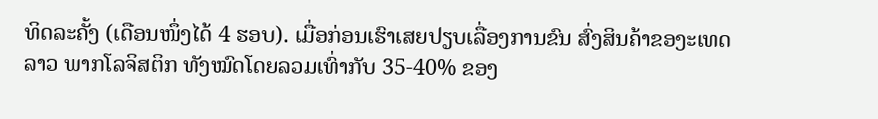ທິດລະຄັ້ງ (ເດືອນໜຶ່ງໄດ້ 4 ຮອບ). ເມື່ອກ່ອນເຮົາເສຍປຽບເລື່ອງການຂົນ ສົ່ງສິນຄ້າຂອງະເທດລາວ ພາກໂລຈິສຕິກ ທັງໝົດໂດຍລວມເທົ່າກັບ 35-40% ຂອງ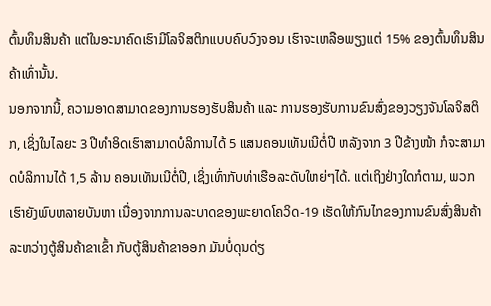ຕົ້ນທຶນສິນຄ້າ ແຕ່ໃນອະນາຄົດເຮົາມີໂລຈິສຕິກແບບຄົບວົງຈອນ ເຮົາຈະເຫລືອພຽງແຕ່ 15% ຂອງຕົ້ນທຶນສິນຄ້າເທົ່ານັ້ນ.
ນອກຈາກນີ້, ຄວາມອາດສາມາດຂອງການຮອງຮັບສິນຄ້າ ແລະ ການຮອງຮັບການຂົນສົ່ງຂອງວຽງຈັນໂລຈິສຕິກ, ເຊິ່ງໃນໄລຍະ 3 ປີທໍາອິດເຮົາສາມາດບໍລິການໄດ້ 5 ແສນຄອນເທັນເນີຕໍ່ປີ ຫລັງຈາກ 3 ປີຂ້າງໜ້າ ກໍຈະສາມາດບໍລິການໄດ້ 1,5 ລ້ານ ຄອນເທັນເນີຕໍ່ປີ, ເຊິ່ງເທົ່າກັບທ່າເຮືອລະດັບໃຫຍ່ໆໄດ້. ແຕ່ເຖິງຢ່າງໃດກໍຕາມ, ພວກເຮົາຍັງພົບຫລາຍບັນຫາ ເນື່ອງຈາກການລະບາດຂອງພະຍາດໂຄວິດ-19 ເຮັດໃຫ້ກົນໄກຂອງການຂົນສົ່ງສິນຄ້າ ລະຫວ່າງຕູ້ສິນຄ້າຂາເຂົ້າ ກັບຕູ້ສິນຄ້າຂາອອກ ມັນບໍ່ດຸນດ່ຽ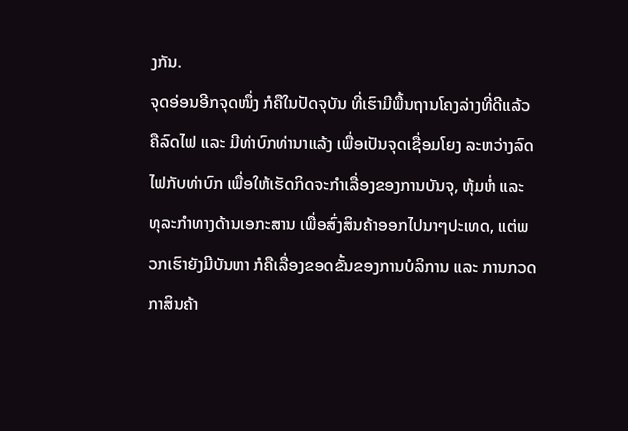ງກັນ.
ຈຸດອ່ອນອີກຈຸດໜຶ່ງ ກໍຄືໃນປັດຈຸບັນ ທີ່ເຮົາມີພື້ນຖານໂຄງລ່າງທີ່ດີແລ້ວ ຄືລົດໄຟ ແລະ ມີທ່າບົກທ່ານາແລ້ງ ເພື່ອເປັນຈຸດເຊື່ອມໂຍງ ລະຫວ່າງລົດໄຟກັບທ່າບົກ ເພື່ອໃຫ້ເຮັດກິດຈະກຳເລື່ອງຂອງການບັນຈຸ, ຫຸ້ມຫໍ່ ແລະ ທຸລະກຳທາງດ້ານເອກະສານ ເພື່ອສົ່ງສິນຄ້າອອກໄປນາໆປະເທດ, ແຕ່ພວກເຮົາຍັງມີບັນຫາ ກໍຄືເລື່ອງຂອດຂັ້ນຂອງການບໍລິການ ແລະ ການກວດກາສິນຄ້າ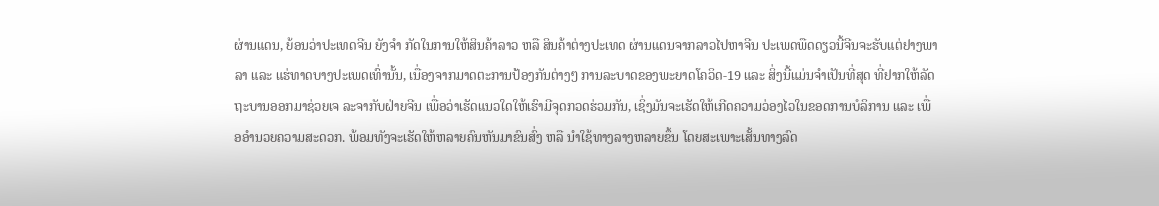ຜ່ານແດນ, ຍ້ອນວ່າປະເທດຈີນ ຍັງຈຳ ກັດໃນການໃຫ້ສິນຄ້າລາວ ຫລື ສິນຄ້າຕ່າງປະເທດ ຜ່ານແດນຈາກລາວໄປຫາຈີນ ປະເພດພືດດຽວນີ້ຈີນຈະຮັບແຕ່ຢາງພາລາ ແລະ ແຮ່ທາດບາງປະເພດເທົ່ານັ້ນ, ເນື່ອງຈາກມາດຕະການປ້ອງກັນຕ່າງໆ ການລະບາດຂອງພະຍາດໂຄວິດ-19 ແລະ ສິ່ງນີ້ແມ່ນຈໍາເປັນທີ່ສຸດ ທີ່ຢາກໃຫ້ລັດຖະບານອອກມາຊ່ວຍເຈ ລະຈາກັບຝ່າຍຈີນ ເພື່ອວ່າເຮັດແນວໃດໃຫ້ເຮົາມີຈຸດກວດຮ່ວມກັນ, ເຊິ່ງມັນຈະເຮັດໃຫ້ເກີດຄວາມວ່ອງໄວໃນຂອດການບໍລິການ ແລະ ເພື່ອອຳນວຍຄວາມສະດວກ. ພ້ອມທັງຈະເຮັດໃຫ້ຫລາຍຄົນຫັນມາຂົນສົ່ງ ຫລື ນຳໃຊ້ທາງລາງຫລາຍຂຶ້ນ ໂດຍສະເພາະເສັ້ນທາງລົດ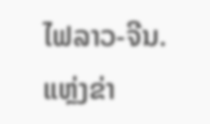ໄຟລາວ-ຈີນ.
ແຫຼ່ງຂ່າ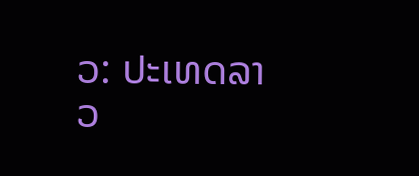ວ: ປະເທດລາວ